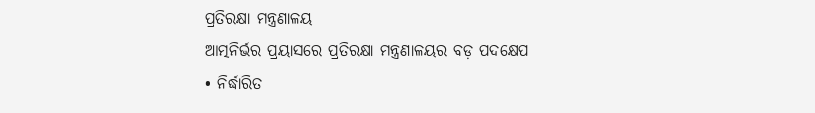ପ୍ରତିରକ୍ଷା ମନ୍ତ୍ରଣାଳୟ
ଆତ୍ମନିର୍ଭର ପ୍ରୟାସରେ ପ୍ରତିରକ୍ଷା ମନ୍ତ୍ରଣାଳୟର ବଡ଼ ପଦକ୍ଷେପ
• ନିର୍ଦ୍ଧାରିତ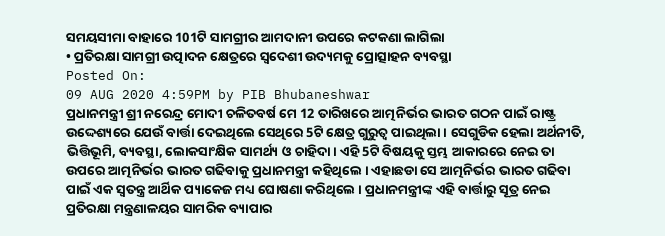ସମୟସୀମା ବାହାରେ 101ଟି ସାମଗ୍ରୀର ଆମଦାନୀ ଉପରେ କଟକଣା ଲାଗିଲା
• ପ୍ରତିରକ୍ଷା ସାମଗ୍ରୀ ଉତ୍ପାଦନ କ୍ଷେତ୍ରରେ ସ୍ୱଦେଶୀ ଉଦ୍ୟମକୁ ପ୍ରୋତ୍ସାହନ ବ୍ୟବସ୍ଥା
Posted On:
09 AUG 2020 4:59PM by PIB Bhubaneshwar
ପ୍ରଧାନମନ୍ତ୍ରୀ ଶ୍ରୀ ନରେନ୍ଦ୍ର ମୋଦୀ ଚଳିତବର୍ଷ ମେ 12 ତାରିଖରେ ଆତ୍ମନିର୍ଭର ଭାରତ ଗଠନ ପାଇଁ ରାଷ୍ଟ୍ର ଉଦ୍ଦେଶ୍ୟରେ ଯେଉଁ ବାର୍ତ୍ତା ଦେଇଥିଲେ ସେଥିରେ 5ଟି କ୍ଷେତ୍ର ଗୁରୁତ୍ୱ ପାଇଥିଲା । ସେଗୁଡିକ ହେଲା ଅର୍ଥନୀତି, ଭିତ୍ତିଭୂମି, ବ୍ୟବସ୍ଥା, ଲୋକସାଂକ୍ଷିକ ସାମର୍ଥ୍ୟ ଓ ଚାହିଦା । ଏହି 5ଟି ବିଷୟକୁ ସ୍ତମ୍ଭ ଆକାରରେ ନେଇ ତା ଉପରେ ଆତ୍ମନିର୍ଭର ଭାରତ ଗଢିବାକୁ ପ୍ରଧାନମନ୍ତ୍ରୀ କହିଥିଲେ । ଏହାଛଡା ସେ ଆତ୍ମନିର୍ଭର ଭାରତ ଗଢିବା ପାଇଁ ଏକ ସ୍ୱତନ୍ତ୍ର ଆର୍ଥିକ ପ୍ୟାକେଜ ମଧ୍ୟ ଘୋଷଣା କରିଥିଲେ । ପ୍ରଧାନମନ୍ତ୍ରୀଙ୍କ ଏହି ବାର୍ତ୍ତାରୁ ସୂତ୍ର ନେଇ ପ୍ରତିରକ୍ଷା ମନ୍ତ୍ରଣାଳୟର ସାମରିକ ବ୍ୟାପାର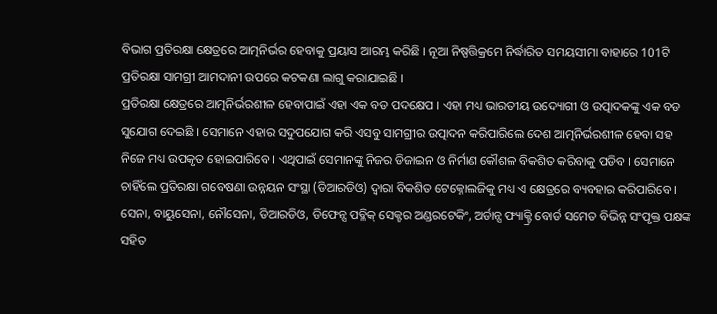ବିଭାଗ ପ୍ରତିରକ୍ଷା କ୍ଷେତ୍ରରେ ଆତ୍ମନିର୍ଭର ହେବାକୁ ପ୍ରୟାସ ଆରମ୍ଭ କରିଛି । ନୂଆ ନିଷ୍ପତ୍ତିକ୍ରମେ ନିର୍ଦ୍ଧାରିତ ସମୟସୀମା ବାହାରେ 101ଟି ପ୍ରତିରକ୍ଷା ସାମଗ୍ରୀ ଆମଦାନୀ ଉପରେ କଟକଣା ଲାଗୁ କରାଯାଇଛି ।
ପ୍ରତିରକ୍ଷା କ୍ଷେତ୍ରରେ ଆତ୍ମନିର୍ଭରଶୀଳ ହେବାପାଇଁ ଏହା ଏକ ବଡ ପଦକ୍ଷେପ । ଏହା ମଧ୍ୟ ଭାରତୀୟ ଉଦ୍ୟୋଗୀ ଓ ଉତ୍ପାଦକଙ୍କୁ ଏକ ବଡ ସୁଯୋଗ ଦେଇଛି । ସେମାନେ ଏହାର ସଦୁପଯୋଗ କରି ଏସବୁ ସାମଗ୍ରୀର ଉତ୍ପାଦନ କରିପାରିଲେ ଦେଶ ଆତ୍ମନିର୍ଭରଶୀଳ ହେବା ସହ ନିଜେ ମଧ୍ୟ ଉପକୃତ ହୋଇପାରିବେ । ଏଥିପାଇଁ ସେମାନଙ୍କୁ ନିଜର ଡିଜାଇନ ଓ ନିର୍ମାଣ କୌଶଳ ବିକଶିତ କରିବାକୁ ପଡିବ । ସେମାନେ ଚାହିଁଲେ ପ୍ରତିରକ୍ଷା ଗବେଷଣା ଉନ୍ନୟନ ସଂସ୍ଥା (ଡିଆରଡିଓ) ଦ୍ୱାରା ବିକଶିତ ଟେକ୍ନୋଲଜିକୁ ମଧ୍ୟ ଏ କ୍ଷେତ୍ରରେ ବ୍ୟବହାର କରିପାରିବେ ।
ସେନା, ବାୟୁସେନା, ନୌସେନା, ଡିଆରଡିଓ, ଡିଫେନ୍ସ ପବ୍ଳିକ୍ ସେକ୍ଟର ଅଣ୍ଡରଟେକିଂ, ଅର୍ଡାନ୍ସ ଫ୍ୟାକ୍ଟ୍ରି ବୋର୍ଡ ସମେତ ବିଭିନ୍ନ ସଂପୃକ୍ତ ପକ୍ଷଙ୍କ ସହିତ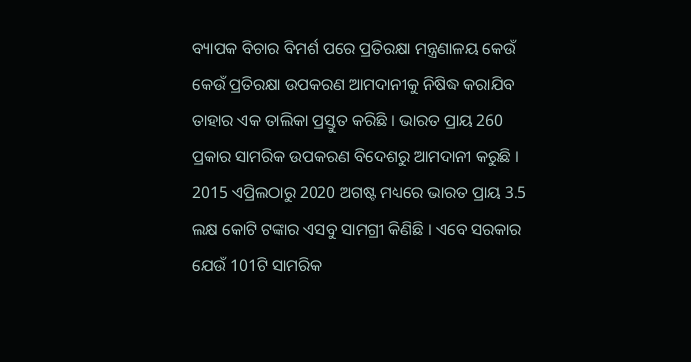ବ୍ୟାପକ ବିଚାର ବିମର୍ଶ ପରେ ପ୍ରତିରକ୍ଷା ମନ୍ତ୍ରଣାଳୟ କେଉଁ କେଉଁ ପ୍ରତିରକ୍ଷା ଉପକରଣ ଆମଦାନୀକୁ ନିଷିଦ୍ଧ କରାଯିବ ତାହାର ଏକ ତାଲିକା ପ୍ରସ୍ତୁତ କରିଛି । ଭାରତ ପ୍ରାୟ 260 ପ୍ରକାର ସାମରିକ ଉପକରଣ ବିଦେଶରୁ ଆମଦାନୀ କରୁଛି । 2015 ଏପ୍ରିଲଠାରୁ 2020 ଅଗଷ୍ଟ ମଧ୍ୟରେ ଭାରତ ପ୍ରାୟ 3.5 ଲକ୍ଷ କୋଟି ଟଙ୍କାର ଏସବୁ ସାମଗ୍ରୀ କିଣିଛି । ଏବେ ସରକାର ଯେଉଁ 101ଟି ସାମରିକ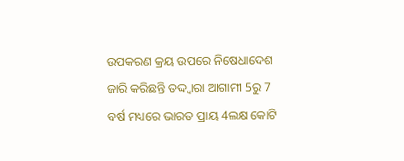ଉପକରଣ କ୍ରୟ ଉପରେ ନିଷେଧାଦେଶ ଜାରି କରିଛନ୍ତି ତଦ୍ଦ୍ୱାରା ଆଗାମୀ 5ରୁ 7 ବର୍ଷ ମଧ୍ୟରେ ଭାରତ ପ୍ରାୟ 4ଲକ୍ଷ କୋଟି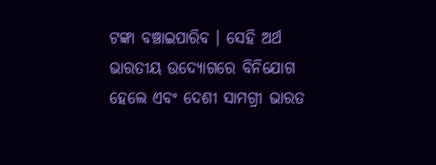ଟଙ୍କା ବଞ୍ଚାଇପାରିବ । ସେହି ଅର୍ଥ ଭାରତୀୟ ଉଦ୍ୟୋଗରେ ବିନିଯୋଗ ହେଲେ ଏବଂ ଦେଶୀ ସାମଗ୍ରୀ ଭାରତ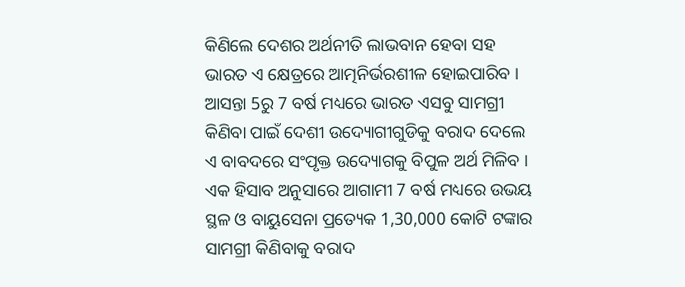କିଣିଲେ ଦେଶର ଅର୍ଥନୀତି ଲାଭବାନ ହେବା ସହ ଭାରତ ଏ କ୍ଷେତ୍ରରେ ଆତ୍ମନିର୍ଭରଶୀଳ ହୋଇପାରିବ ।
ଆସନ୍ତା 5ରୁ 7 ବର୍ଷ ମଧ୍ୟରେ ଭାରତ ଏସବୁ ସାମଗ୍ରୀ କିଣିବା ପାଇଁ ଦେଶୀ ଉଦ୍ୟୋଗୀଗୁଡିକୁ ବରାଦ ଦେଲେ ଏ ବାବଦରେ ସଂପୃକ୍ତ ଉଦ୍ୟୋଗକୁ ବିପୁଳ ଅର୍ଥ ମିଳିବ । ଏକ ହିସାବ ଅନୁସାରେ ଆଗାମୀ 7 ବର୍ଷ ମଧ୍ୟରେ ଉଭୟ ସ୍ଥଳ ଓ ବାୟୁସେନା ପ୍ରତ୍ୟେକ 1,30,000 କୋଟି ଟଙ୍କାର ସାମଗ୍ରୀ କିଣିବାକୁ ବରାଦ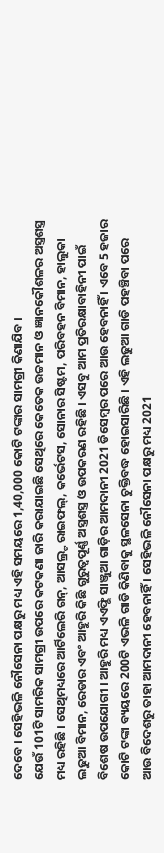ଦେବେ । ସେହିଭଳି ନୌସେନା ପକ୍ଷରୁ ମଧ୍ୟ ଏହି ସମୟରେ 1,40,000 କୋଟି ଟଙ୍କାର ସାମଗ୍ରୀ କିଣାଯିବ ।
ଯେଉଁ 101ଟି ସାମରିକ ସାମଗ୍ରୀ ଉପରେ କଟକଣା ଜାରି କରାଯାଇଛି ସେଥିରେ କେତେକ ଉଚ୍ଚମାନ ଓ ଜ୍ଞାନକୌଶଳର ଅସ୍ତ୍ରଶସ୍ତ୍ର ମଧ୍ୟ ରହିଛି । ସେଥିମଧ୍ୟରେ ଆର୍ଟିଲେରି ଗନ୍, ଆସଲ୍ର୍ଟ ରାଇଫଲ୍, କର୍ଭେଟସ, ସୋନାର ସିଷ୍ଟମ, ପରିବହନ ବିମାନ, ହାଲୁକା ଲଢୁଆ ବିମାନ, ରେଡାର ଏବଂ ଆହୁରି କିଛି ଗୁରୁତ୍ୱପୂର୍ଣ୍ଣ ଅସ୍ତ୍ରଶସ୍ତ୍ର ଓ ଉପକରଣ ରହିଛି । ଏସବୁ ଆମ ପ୍ରତିରକ୍ଷାବାହିନୀ ପାଇଁ ବିଶେଷ ଉପଯୋଗୀ । ଆହୁରି ମଧ୍ୟ ଏଏଫ୍ଭି ସାଞ୍ଜୁଆ ଗାଡ଼ିର ଆମଦାନୀ 2021 ଡିସେମ୍ବର ପରେ ଆଉ ହେବନାହିଁ । ଏବେ 5 ହଜାର କୋଟି ଟଙ୍କା ବ୍ୟୟରେ 200ଟି ଏଭଳି ଗାଡି କିଣିବାକୁ ସ୍ଥଳସେନା ଚୁକ୍ତିବଦ୍ଧ ହୋଇସାରିଛି । ଏହି ଲଢୁଆ ଗାଡି ପହଞ୍ଚିବା ପରେ ଆଉ ବିଦେଶରୁ ତାହା ଆମଦାନୀ ହେବନାହିଁ । ସେହିଭଳି ନୌସେନା ପକ୍ଷରୁ ମଧ୍ୟ 2021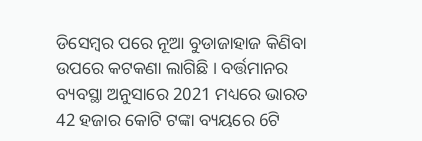ଡିସେମ୍ବର ପରେ ନୂଆ ବୁଡାଜାହାଜ କିଣିବା ଉପରେ କଟକଣା ଲାଗିଛି । ବର୍ତ୍ତମାନର ବ୍ୟବସ୍ଥା ଅନୁସାରେ 2021 ମଧ୍ୟରେ ଭାରତ 42 ହଜାର କୋଟି ଟଙ୍କା ବ୍ୟୟରେ 6ଟି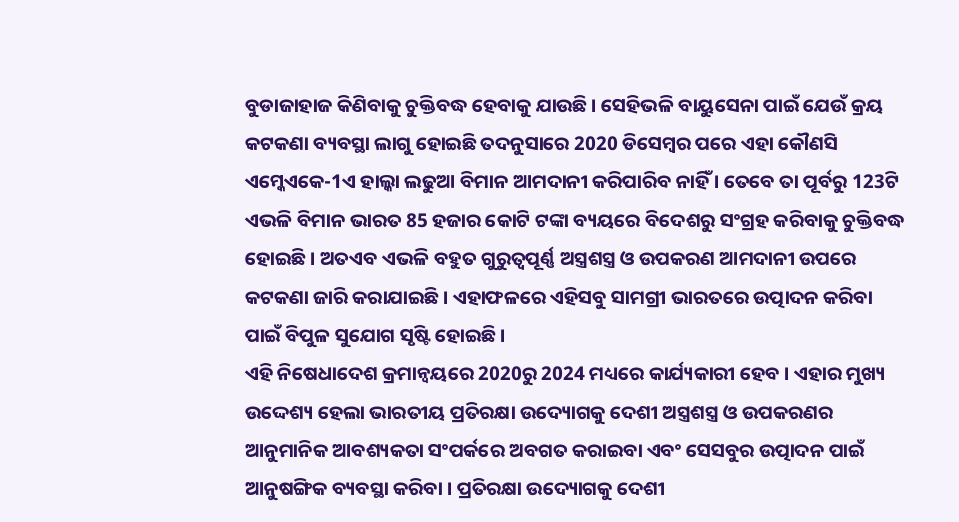ବୁଡାଜାହାଜ କିଣିବାକୁ ଚୁକ୍ତିବଦ୍ଧ ହେବାକୁ ଯାଉଛି । ସେହିଭଳି ବାୟୁସେନା ପାଇଁ ଯେଉଁ କ୍ରୟ କଟକଣା ବ୍ୟବସ୍ଥା ଲାଗୁ ହୋଇଛି ତଦନୁସାରେ 2020 ଡିସେମ୍ବର ପରେ ଏହା କୌଣସି ଏମ୍କେଏକେ-1ଏ ହାଲ୍କା ଲଢୁଆ ବିମାନ ଆମଦାନୀ କରିପାରିବ ନାହିଁ । ତେବେ ତା ପୂର୍ବରୁ 123ଟି ଏଭଳି ବିମାନ ଭାରତ 85 ହଜାର କୋଟି ଟଙ୍କା ବ୍ୟୟରେ ବିଦେଶରୁ ସଂଗ୍ରହ କରିବାକୁ ଚୁକ୍ତିବଦ୍ଧ ହୋଇଛି । ଅତଏବ ଏଭଳି ବହୁତ ଗୁରୁତ୍ୱପୂର୍ଣ୍ଣ ଅସ୍ତ୍ରଶସ୍ତ୍ର ଓ ଉପକରଣ ଆମଦାନୀ ଉପରେ କଟକଣା ଜାରି କରାଯାଇଛି । ଏହାଫଳରେ ଏହିସବୁ ସାମଗ୍ରୀ ଭାରତରେ ଉତ୍ପାଦନ କରିବା ପାଇଁ ବିପୁଳ ସୁଯୋଗ ସୃଷ୍ଟି ହୋଇଛି ।
ଏହି ନିଷେଧାଦେଶ କ୍ରମାନ୍ୱୟରେ 2020ରୁ 2024 ମଧ୍ୟରେ କାର୍ଯ୍ୟକାରୀ ହେବ । ଏହାର ମୁଖ୍ୟ ଉଦ୍ଦେଶ୍ୟ ହେଲା ଭାରତୀୟ ପ୍ରତିରକ୍ଷା ଉଦ୍ୟୋଗକୁ ଦେଶୀ ଅସ୍ତ୍ରଶସ୍ତ୍ର ଓ ଉପକରଣର ଆନୁମାନିକ ଆବଶ୍ୟକତା ସଂପର୍କରେ ଅବଗତ କରାଇବା ଏବଂ ସେସବୁର ଉତ୍ପାଦନ ପାଇଁ ଆନୁଷଙ୍ଗିକ ବ୍ୟବସ୍ଥା କରିବା । ପ୍ରତିରକ୍ଷା ଉଦ୍ୟୋଗକୁ ଦେଶୀ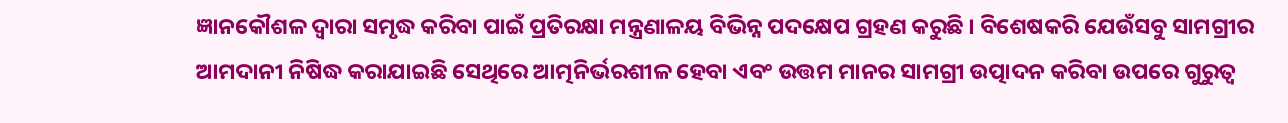ଜ୍ଞାନକୌଶଳ ଦ୍ୱାରା ସମୃଦ୍ଧ କରିବା ପାଇଁ ପ୍ରତିରକ୍ଷା ମନ୍ତ୍ରଣାଳୟ ବିଭିନ୍ନ ପଦକ୍ଷେପ ଗ୍ରହଣ କରୁଛି । ବିଶେଷକରି ଯେଉଁସବୁ ସାମଗ୍ରୀର ଆମଦାନୀ ନିଷିଦ୍ଧ କରାଯାଇଛି ସେଥିରେ ଆତ୍ମନିର୍ଭରଶୀଳ ହେବା ଏବଂ ଉତ୍ତମ ମାନର ସାମଗ୍ରୀ ଉତ୍ପାଦନ କରିବା ଉପରେ ଗୁରୁତ୍ୱ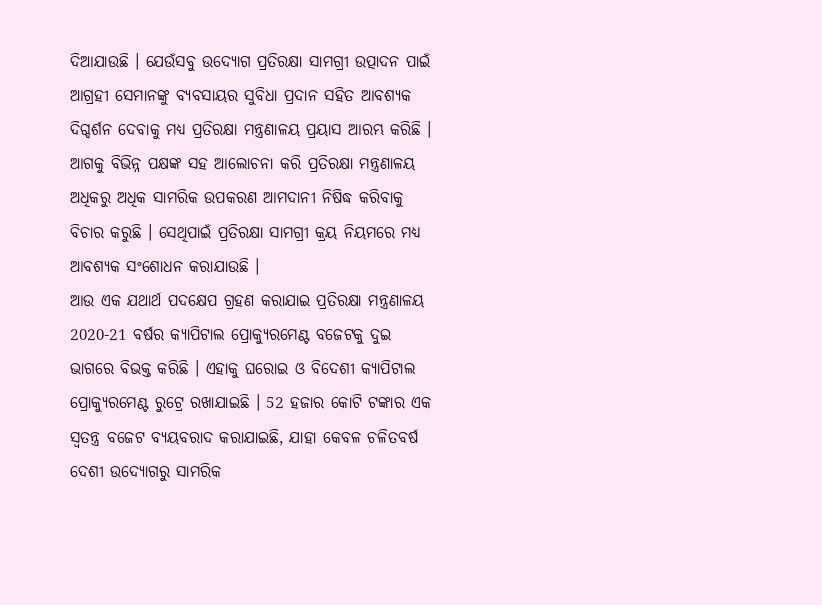ଦିଆଯାଉଛି । ଯେଉଁସବୁ ଉଦ୍ୟୋଗ ପ୍ରତିରକ୍ଷା ସାମଗ୍ରୀ ଉତ୍ପାଦନ ପାଇଁ ଆଗ୍ରହୀ ସେମାନଙ୍କୁ ବ୍ୟବସାୟର ସୁବିଧା ପ୍ରଦାନ ସହିତ ଆବଶ୍ୟକ ଦିଗ୍ଦର୍ଶନ ଦେବାକୁ ମଧ୍ୟ ପ୍ରତିରକ୍ଷା ମନ୍ତ୍ରଣାଳୟ ପ୍ରୟାସ ଆରମ୍ଭ କରିଛି । ଆଗକୁ ବିଭିନ୍ନ ପକ୍ଷଙ୍କ ସହ ଆଲୋଚନା କରି ପ୍ରତିରକ୍ଷା ମନ୍ତ୍ରଣାଳୟ ଅଧିକରୁ ଅଧିକ ସାମରିକ ଉପକରଣ ଆମଦାନୀ ନିଷିଦ୍ଧ କରିବାକୁ ବିଚାର କରୁଛି । ସେଥିପାଇଁ ପ୍ରତିରକ୍ଷା ସାମଗ୍ରୀ କ୍ରୟ ନିୟମରେ ମଧ୍ୟ ଆବଶ୍ୟକ ସଂଶୋଧନ କରାଯାଉଛି ।
ଆଉ ଏକ ଯଥାର୍ଥ ପଦକ୍ଷେପ ଗ୍ରହଣ କରାଯାଇ ପ୍ରତିରକ୍ଷା ମନ୍ତ୍ରଣାଳୟ 2020-21 ବର୍ଷର କ୍ୟାପିଟାଲ ପ୍ରୋକ୍ୟୁରମେଣ୍ଟ ବଜେଟକୁ ଦୁଇ ଭାଗରେ ବିଭକ୍ତ କରିଛି । ଏହାକୁ ଘରୋଇ ଓ ବିଦେଶୀ କ୍ୟାପିଟାଲ ପ୍ରୋକ୍ୟୁରମେଣ୍ଟ ରୁଟ୍ରେ ରଖାଯାଇଛି । 52 ହଜାର କୋଟି ଟଙ୍କାର ଏକ ସ୍ୱତନ୍ତ୍ର ବଜେଟ ବ୍ୟୟବରାଦ କରାଯାଇଛି, ଯାହା କେବଳ ଚଳିତବର୍ଷ ଦେଶୀ ଉଦ୍ୟୋଗରୁ ସାମରିକ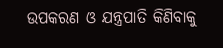ଉପକରଣ ଓ ଯନ୍ତ୍ରପାତି କିଣିବାକୁ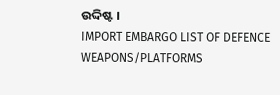ଉଦ୍ଦିଷ୍ଟ ।
IMPORT EMBARGO LIST OF DEFENCE WEAPONS/PLATFORMS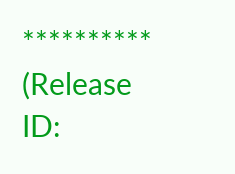**********
(Release ID: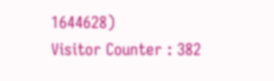1644628)
Visitor Counter : 382